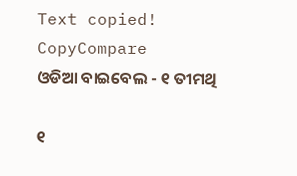Text copied!
CopyCompare
ଓଡିଆ ବାଇବେଲ - ୧ ତୀମଥି

୧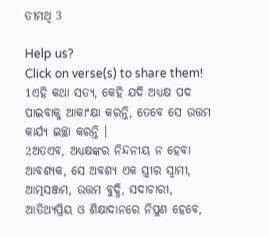ତୀମଥି 3

Help us?
Click on verse(s) to share them!
1ଏହି କଥା ସତ୍ୟ, କେହି ଯଦି ଅଧ୍ୟକ୍ଷ ପଦ ପାଇବାକୁ ଆକାଂକ୍ଷା କରନ୍ତି, ତେବେ ସେ ଉତ୍ତମ କାର୍ଯ୍ୟ ଇଚ୍ଛା କରନ୍ତି ।
2ଅତଏବ, ଅଧ୍ୟକ୍ଷଙ୍କର ନିନ୍ଦନୀୟ ନ ହେବା ଆବଶ୍ୟକ, ସେ ଅବଶ୍ୟ ଏକ ସ୍ତ୍ରୀର ସ୍ୱାମୀ, ଆତ୍ମସଞ୍ଜମ, ଉତ୍ତମ ବୁଦ୍ଧି, ସଦାଚାରୀ, ଆତିଥ୍ୟପ୍ରିୟ ଓ ଶିକ୍ଷାଦାନରେ ନିପୁଣ ହେବେ,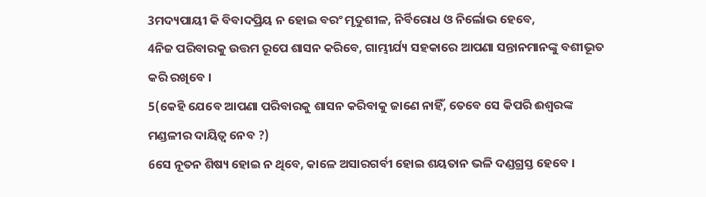3ମଦ୍ୟପାୟୀ କି ବିବାଦପ୍ରିୟ ନ ହୋଇ ବରଂ ମୃଦୁଶୀଳ, ନିର୍ବିରୋଧ ଓ ନିର୍ଲୋଭ ହେବେ,
4ନିଜ ପରିବାରକୁ ଉତ୍ତମ ରୂପେ ଶାସନ କରିବେ, ଗାମ୍ଭୀର୍ଯ୍ୟ ସହକାରେ ଆପଣା ସନ୍ତାନମାନଙ୍କୁ ବଶୀଭୂତ କରି ରଖିବେ ।
5(କେହି ଯେବେ ଆପଣା ପରିବାରକୁ ଶାସନ କରିବାକୁ ଜାଣେ ନାହିଁ, ତେବେ ସେ କିପରି ଈଶ୍ୱରଙ୍କ ମଣ୍ଡଳୀର ଦାୟିତ୍ୱ ନେବ ?)
6ସେ ନୂତନ ଶିଷ୍ୟ ହୋଇ ନ ଥିବେ, କାଳେ ଅସାରଗର୍ବୀ ହୋଇ ଶୟତାନ ଭଳି ଦଣ୍ଡଗ୍ରସ୍ତ ହେବେ ।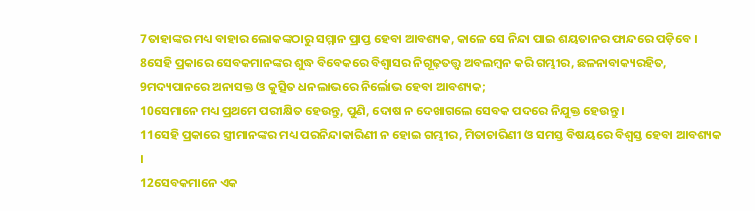7ତାହାଙ୍କର ମଧ୍ୟ ବାହାର ଲୋକଙ୍କଠାରୁ ସମ୍ମାନ ପ୍ରାପ୍ତ ହେବା ଆବଶ୍ୟକ, କାଳେ ସେ ନିନ୍ଦା ପାଇ ଶୟତାନର ଫାନ୍ଦରେ ପଡ଼ିବେ ।
8ସେହି ପ୍ରକାରେ ସେବକମାନଙ୍କର ଶୁଦ୍ଧ ବିବେକରେ ବିଶ୍ୱାସର ନିଗୂଢ଼ତତ୍ତ୍ୱ ଅବଲମ୍ବନ କରି ଗମ୍ଭୀର, ଛଳନାବାକ୍ୟରହିତ,
9ମଦ୍ୟପାନରେ ଅନାସକ୍ତ ଓ କୁତ୍ସିତ ଧନଲାଭରେ ନିର୍ଲୋଭ ହେବା ଆବଶ୍ୟକ;
10ସେମାନେ ମଧ୍ୟ ପ୍ରଥମେ ପରୀକ୍ଷିତ ହେଉନ୍ତୁ, ପୁଣି, ଦୋଷ ନ ଦେଖାଗଲେ ସେବକ ପଦରେ ନିଯୁକ୍ତ ହେଉନ୍ତୁ ।
11ସେହି ପ୍ରକାରେ ସ୍ତ୍ରୀମାନଙ୍କର ମଧ୍ୟ ପରନିନ୍ଦାକାରିଣୀ ନ ହୋଇ ଗମ୍ଭୀର, ମିତାଚାରିଣୀ ଓ ସମସ୍ତ ବିଷୟରେ ବିଶ୍ୱସ୍ତ ହେବା ଆବଶ୍ୟକ ।
12ସେବକମାନେ ଏକ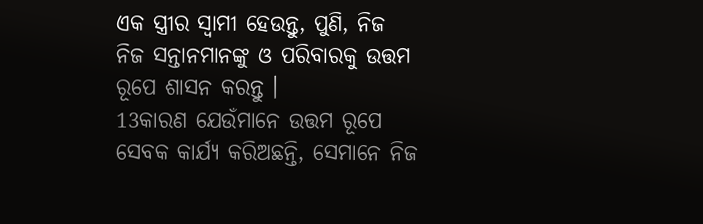ଏକ ସ୍ତ୍ରୀର ସ୍ୱାମୀ ହେଉନ୍ତୁ, ପୁଣି, ନିଜ ନିଜ ସନ୍ତାନମାନଙ୍କୁ ଓ ପରିବାରକୁ ଉତ୍ତମ ରୂପେ ଶାସନ କରନ୍ତୁ ।
13କାରଣ ଯେଉଁମାନେ ଉତ୍ତମ ରୂପେ ସେବକ କାର୍ଯ୍ୟ କରିଅଛନ୍ତି, ସେମାନେ ନିଜ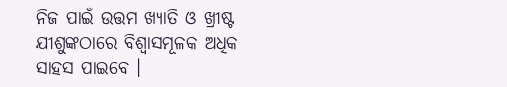ନିଜ ପାଇଁ ଉତ୍ତମ ଖ୍ୟାତି ଓ ଖ୍ରୀଷ୍ଟ ଯୀଶୁଙ୍କଠାରେ ବିଶ୍ୱାସମୂଳକ ଅଧିକ ସାହସ ପାଇବେ ।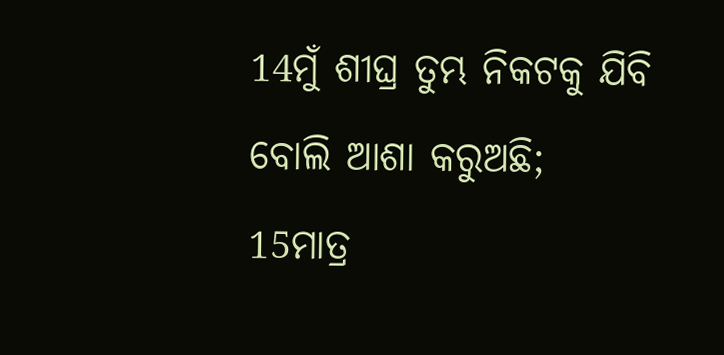14ମୁଁ ଶୀଘ୍ର ତୁମ୍ଭ ନିକଟକୁ ଯିବି ବୋଲି ଆଶା କରୁଅଛି;
15ମାତ୍ର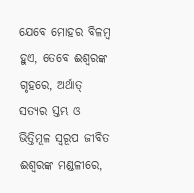ଯେବେ ମୋହର ବିଳମ୍ବ ହୁଏ, ତେବେ ଈଶ୍ୱରଙ୍କ ଗୃହରେ, ଅର୍ଥାତ୍ ସତ୍ୟର ସ୍ତମ୍ଭ ଓ ଭିତ୍ତିମୂଳ ସ୍ୱରୂପ ଜୀବିତ ଈଶ୍ୱରଙ୍କ ମଣ୍ଡଳୀରେ,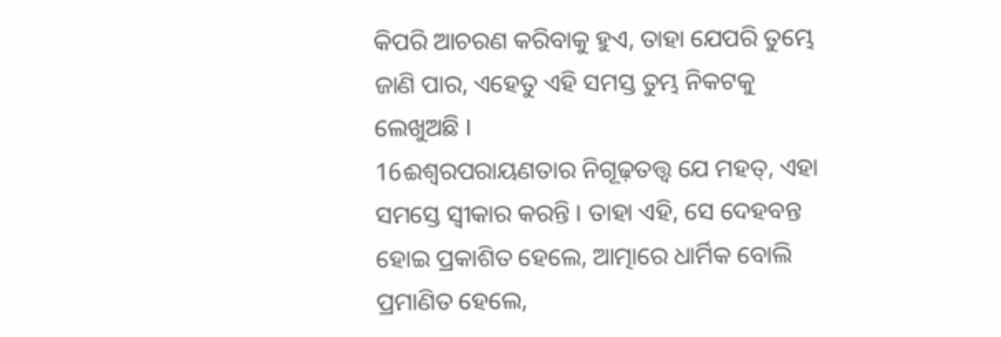କିପରି ଆଚରଣ କରିବାକୁ ହୁଏ, ତାହା ଯେପରି ତୁମ୍ଭେ ଜାଣି ପାର, ଏହେତୁ ଏହି ସମସ୍ତ ତୁମ୍ଭ ନିକଟକୁ ଲେଖୁଅଛି ।
16ଈଶ୍ୱରପରାୟଣତାର ନିଗୂଢ଼ତତ୍ତ୍ୱ ଯେ ମହତ୍, ଏହା ସମସ୍ତେ ସ୍ୱୀକାର କରନ୍ତି । ତାହା ଏହି, ସେ ଦେହବନ୍ତ ହୋଇ ପ୍ରକାଶିତ ହେଲେ, ଆତ୍ମାରେ ଧାର୍ମିକ ବୋଲି ପ୍ରମାଣିତ ହେଲେ,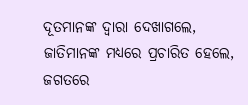ଦୂତମାନଙ୍କ ଦ୍ୱାରା ଦେଖାଗଲେ, ଜାତିମାନଙ୍କ ମଧ୍ୟରେ ପ୍ରଚାରିତ ହେଲେ, ଜଗତରେ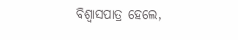ବିଶ୍ୱାସପାତ୍ର ହେଲେ,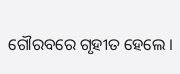ଗୌରବରେ ଗୃହୀତ ହେଲେ ।